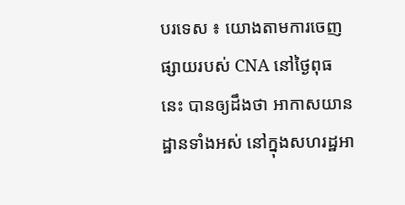បរទេស ៖ យោងតាមការចេញ ផ្សាយរបស់ CNA នៅថ្ងៃពុធនេះ បានឲ្យដឹងថា អាកាសយានដ្ឋានទាំងអស់ នៅក្នុងសហរដ្ឋអា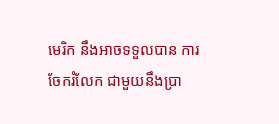មេរិក នឹងអាចទទួលបាន ការចែករំលែក ជាមួយនឹងប្រា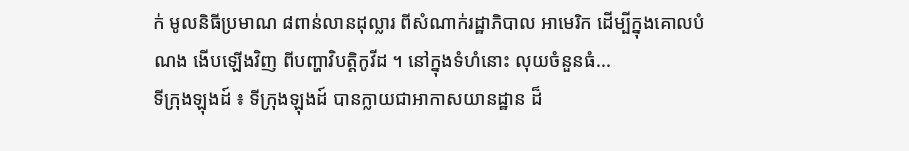ក់ មូលនិធីប្រមាណ ៨ពាន់លានដុល្លារ ពីសំណាក់រដ្ឋាភិបាល អាមេរិក ដើម្បីក្នុងគោលបំណង ងើបឡើងវិញ ពីបញ្ហាវិបត្តិកូវីដ ។ នៅក្នុងទំហំនោះ លុយចំនួនធំ...
ទីក្រុងឡុងដ៍ ៖ ទីក្រុងឡុងដ៍ បានក្លាយជាអាកាសយានដ្ឋាន ដ៏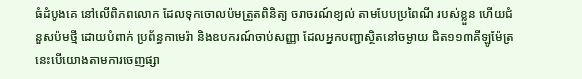ធំដំបូងគេ នៅលើពិភពលោក ដែលទុកចោលប៉មត្រួតពិនិត្យ ចរាចរណ៍ខ្យល់ តាមបែបប្រពៃណី របស់ខ្លួន ហើយជំនួសប៉មថ្មី ដោយបំពាក់ ប្រព័ន្ធកាមេរ៉ា និងឧបករណ៍ចាប់សញ្ញា ដែលអ្នកបញ្ជាស្ថិតនៅចម្ងាយ ជិត១១៣គីឡូម៉ែត្រ នេះបើយោងតាមការចេញផ្សា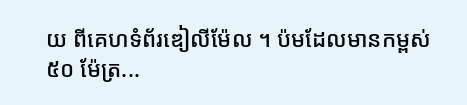យ ពីគេហទំព័រឌៀលីម៉ែល ។ ប៉មដែលមានកម្ពស់ ៥០ ម៉ែត្រ...